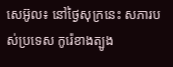សេអ៊ូល៖ នៅថ្ងៃសុក្រនេះ សភារបស់ប្រទេស កូរ៉េខាងត្បូង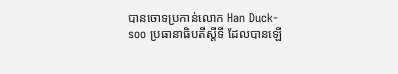បានចោទប្រកាន់លោក Han Duck-soo ប្រធានាធិបតីស្តីទី ដែលបានឡើ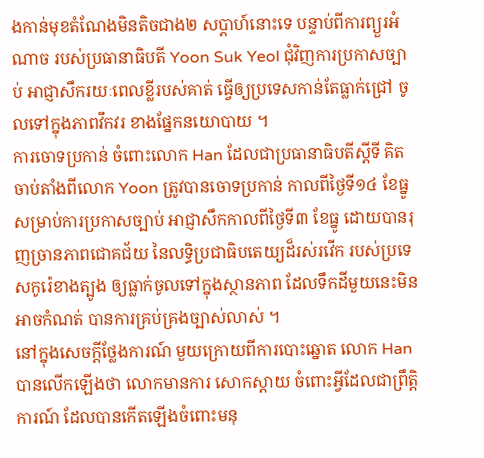ងកាន់មុខតំណែងមិនតិចជាង២ សប្តាហ៍នោះទេ បន្ទាប់ពីការព្យួរអំណាច របស់ប្រធានាធិបតី Yoon Suk Yeol ជុំវិញការប្រកាសច្បាប់ អាជ្ញាសឹករយៈពេលខ្លីរបស់គាត់ ធ្វើឲ្យប្រទេសកាន់តែធ្លាក់ជ្រៅ ចូលទៅក្នុងភាពវឹកវរ ខាងផ្នែកនយោបាយ ។
ការចោទប្រកាន់ ចំពោះលោក Han ដែលជាប្រធានាធិបតីស្តីទី គិតចាប់តាំងពីលោក Yoon ត្រូវបានចោទប្រកាន់ កាលពីថ្ងៃទី១៤ ខែធ្នូ សម្រាប់ការប្រកាសច្បាប់ អាជ្ញាសឹកកាលពីថ្ងៃទី៣ ខែធ្នូ ដោយបានរុញច្រានភាពជោគជ័យ នៃលទ្ធិប្រជាធិបតេយ្យដ៏រស់រវើក របស់ប្រទេសកូរ៉េខាងត្បូង ឲ្យធ្លាក់ចូលទៅក្នុងស្ថានភាព ដែលទឹកដីមួយនេះមិនអាចកំណត់ បានការគ្រប់គ្រងច្បាស់លាស់ ។
នៅក្នុងសេចក្តីថ្លែងការណ៍ មួយក្រោយពីការបោះឆ្នោត លោក Han បានលើកឡើងថា លោកមានការ សោកស្ដាយ ចំពោះអ្វីដែលជាព្រឹត្តិការណ៍ ដែលបានកើតឡើងចំពោះមនុ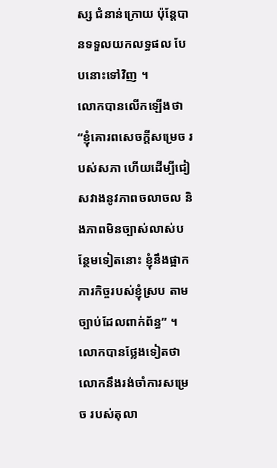ស្ស ជំនាន់ក្រោយ ប៉ុន្តែបានទទួលយកលទ្ធផល បែបនោះទៅវិញ ។
លោកបានលើកឡើងថា “ខ្ញុំគោរពសេចក្តីសម្រេច របស់សភា ហើយដើម្បីជៀសវាងនូវភាពចលាចល និងភាពមិនច្បាស់លាស់បន្ថែមទៀតនោះ ខ្ញុំនឹងផ្អាកភារកិច្ចរបស់ខ្ញុំស្រប តាមច្បាប់ដែលពាក់ព័ន្ធ” ។
លោកបានថ្លែងទៀតថា លោកនឹងរង់ចាំការសម្រេច របស់តុលា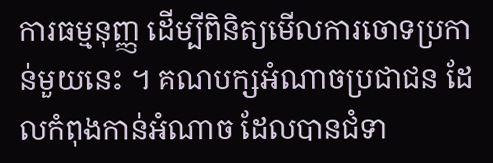ការធម្មនុញ្ញ ដើម្បីពិនិត្យមើលការចោទប្រកាន់មួយនេះ ។ គណបក្សអំណាចប្រជាជន ដែលកំពុងកាន់អំណាច ដែលបានជំទា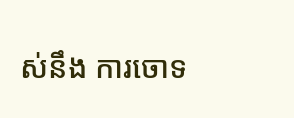ស់នឹង ការចោទ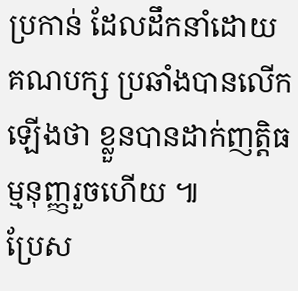ប្រកាន់ ដែលដឹកនាំដោយគណបក្ស ប្រឆាំងបានលើកឡើងថា ខ្លួនបានដាក់ញត្តិធម្មនុញ្ញរួចហើយ ៕
ប្រែស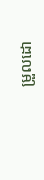ម្រួលដោ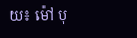យ៖ ម៉ៅ បុ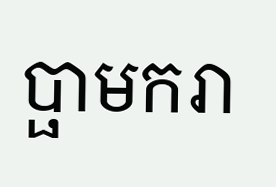ប្ផាមករា